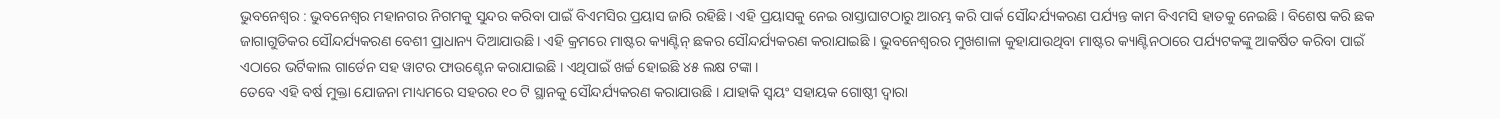ଭୁବନେଶ୍ବର : ଭୁବନେଶ୍ୱର ମହାନଗର ନିଗମକୁ ସୁନ୍ଦର କରିବା ପାଇଁ ବିଏମସିର ପ୍ରୟାସ ଜାରି ରହିଛି । ଏହି ପ୍ରୟାସକୁ ନେଇ ରାସ୍ତାଘାଟଠାରୁ ଆରମ୍ଭ କରି ପାର୍କ ସୌନ୍ଦର୍ଯ୍ୟକରଣ ପର୍ଯ୍ୟନ୍ତ କାମ ବିଏମସି ହାତକୁ ନେଇଛି । ବିଶେଷ କରି ଛକ ଜାଗାଗୁଡିକର ସୌନ୍ଦର୍ଯ୍ୟକରଣ ବେଶୀ ପ୍ରାଧାନ୍ୟ ଦିଆଯାଉଛି । ଏହି କ୍ରମରେ ମାଷ୍ଟର କ୍ୟାଣ୍ଟିନ୍ ଛକର ସୌନ୍ଦର୍ଯ୍ୟକରଣ କରାଯାଇଛି । ଭୁବନେଶ୍ୱରର ମୁଖଶାଳା କୁହାଯାଉଥିବା ମାଷ୍ଟର କ୍ୟାଣ୍ଟିନଠାରେ ପର୍ଯ୍ୟଟକଙ୍କୁ ଆକର୍ଷିତ କରିବା ପାଇଁ ଏଠାରେ ଭର୍ଟିକାଲ ଗାର୍ଡେନ ସହ ୱାଟର ଫାଉଣ୍ଟେନ କରାଯାଇଛି । ଏଥିପାଇଁ ଖର୍ଚ୍ଚ ହୋଇଛି ୪୫ ଲକ୍ଷ ଟଙ୍କା ।
ତେବେ ଏହି ବର୍ଷ ମୁକ୍ତା ଯୋଜନା ମାଧ୍ୟମରେ ସହରର ୧୦ ଟି ସ୍ଥାନକୁ ସୌନ୍ଦର୍ଯ୍ୟକରଣ କରାଯାଉଛି । ଯାହାକି ସ୍ୱୟଂ ସହାୟକ ଗୋଷ୍ଠୀ ଦ୍ୱାରା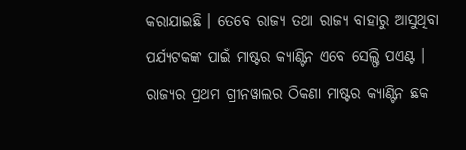କରାଯାଇଛି । ତେବେ ରାଜ୍ୟ ତଥା ରାଜ୍ୟ ବାହାରୁ ଆସୁଥିବା ପର୍ଯ୍ୟଟକଙ୍କ ପାଇଁ ମାଷ୍ଟର କ୍ୟାଣ୍ଟିନ ଏବେ ସେଲ୍ଫି ପଏଣ୍ଟ । ରାଜ୍ୟର ପ୍ରଥମ ଗ୍ରୀନୱାଲର ଠିକଣା ମାଷ୍ଟର କ୍ୟାଣ୍ଟିନ ଛକ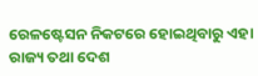ରେଳଷ୍ଟେସନ ନିକଟରେ ହୋଇଥିବାରୁ ଏହା ରାଜ୍ୟ ତଥା ଦେଶ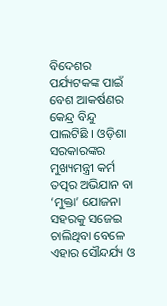ବିଦେଶର ପର୍ଯ୍ୟଟକଙ୍କ ପାଇଁ ବେଶ ଆକର୍ଷଣର କେନ୍ଦ୍ର ବିନ୍ଦୁ ପାଲଟିଛି । ଓଡ଼ିଶା ସରକାରଙ୍କର ମୁଖ୍ୟମନ୍ତ୍ରୀ କର୍ମ ତତ୍ପର ଅଭିଯାନ ବା ‘ମୁକ୍ତା’ ଯୋଜନା ସହରକୁ ସଜେଇ ଚାଲିଥିବା ବେଳେ ଏହାର ସୌନ୍ଦର୍ଯ୍ୟ ଓ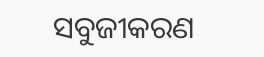ସବୁଜୀକରଣ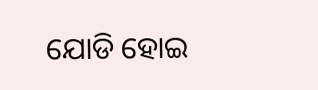ଯୋଡି ହୋଇ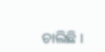ଚାଲିଛି ।